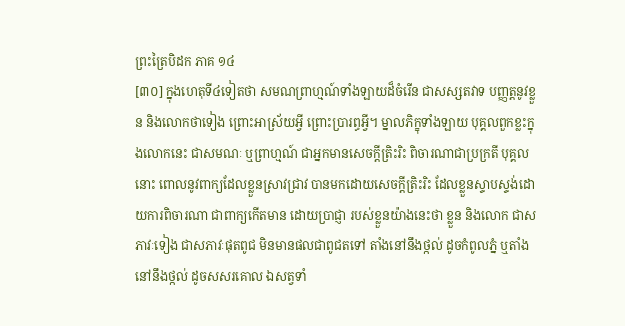ព្រះត្រៃបិដក ភាគ ១៤
[៣០] ក្នុងហេតុទី៤ទៀតថា សមណព្រាហ្មណ៍ទាំងឡាយដ៏ចំរើន ជាសស្សតវាទ បញ្ញត្តនូវខ្លួន និងលោកថាទៀង ព្រោះអាស្រ័យអ្វី ព្រោះប្រារព្ធអ្វី។ ម្នាលភិក្ខុទាំងឡាយ បុគ្គលពួកខ្លះក្នុងលោកនេះ ជាសមណៈ ឬព្រាហ្មណ៍ ជាអ្នកមានសេចក្តីត្រិះរិះ ពិចារណាជាប្រក្រតី បុគ្គលនោះ ពោលនូវពាក្យដែលខ្លួនស្រាវជ្រាវ បានមកដោយសេចក្តីត្រិះរិះ ដែលខ្លួនស្ទាបស្ទង់ដោយការពិចារណា ជាពាក្យកើតមាន ដោយប្រាជ្ញា របស់ខ្លួនយ៉ាងនេះថា ខ្លួន និងលោក ជាសភាវៈទៀង ជាសភាវៈផុតពូជ មិនមានផលជាពូជតទៅ តាំងនៅនឹងថ្កល់ ដូចកំពូលភ្នំ ឬតាំងនៅនឹងថ្កល់ ដូចសសរគោល ឯសត្វទាំ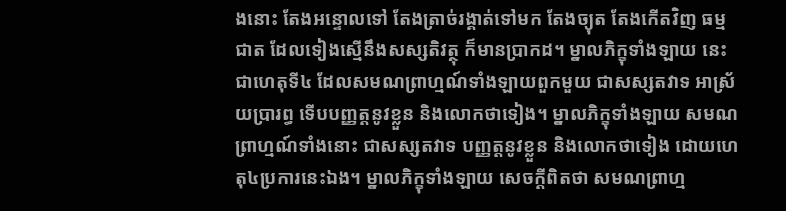ងនោះ តែងអន្ទោលទៅ តែងត្រាច់រង្គាត់ទៅមក តែងច្យុត តែងកើតវិញ ធម្មជាត ដែលទៀងស្មើនឹងសស្សតិវត្ថុ ក៏មានប្រាកដ។ ម្នាលភិក្ខុទាំងឡាយ នេះជាហេតុទី៤ ដែលសមណព្រាហ្មណ៍ទាំងឡាយពួកមួយ ជាសស្សតវាទ អាស្រ័យប្រារព្ធ ទើបបញ្ញត្តនូវខ្លួន និងលោកថាទៀង។ ម្នាលភិក្ខុទាំងឡាយ សមណព្រាហ្មណ៍ទាំងនោះ ជាសស្សតវាទ បញ្ញត្តនូវខ្លួន និងលោកថាទៀង ដោយហេតុ៤ប្រការនេះឯង។ ម្នាលភិក្ខុទាំងឡាយ សេចក្តីពិតថា សមណព្រាហ្ម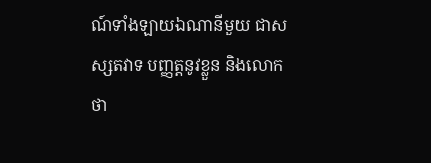ណ៍ទាំងឡាយឯណានីមួយ ជាសស្សតវាទ បញ្ញត្តនូវខ្លួន និងលោកថា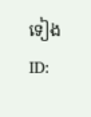ទៀង
ID: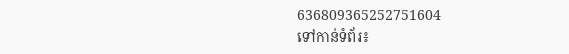636809365252751604
ទៅកាន់ទំព័រ៖